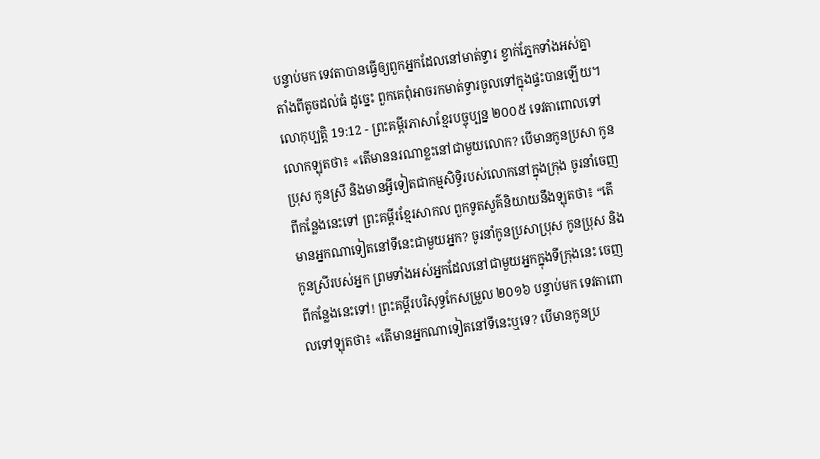បន្ទាប់មក ទេវតាបានធ្វើឲ្យពួកអ្នកដែលនៅមាត់ទ្វារ ខ្វាក់ភ្នែកទាំងអស់គ្នា តាំងពីតូចដល់ធំ ដូច្នេះ ពួកគេពុំអាចរកមាត់ទ្វារចូលទៅក្នុងផ្ទះបានឡើយ។
លោកុប្បត្តិ 19:12 - ព្រះគម្ពីរភាសាខ្មែរបច្ចុប្បន្ន ២០០៥ ទេវតាពោលទៅលោកឡុតថា៖ «តើមាននរណាខ្លះនៅជាមួយលោក? បើមានកូនប្រសា កូនប្រុស កូនស្រី និងមានអ្វីទៀតជាកម្មសិទ្ធិរបស់លោកនៅក្នុងក្រុង ចូរនាំចេញពីកន្លែងនេះទៅ ព្រះគម្ពីរខ្មែរសាកល ពួកទូតសួគ៌និយាយនឹងឡុតថា៖ “តើមានអ្នកណាទៀតនៅទីនេះជាមួយអ្នក? ចូរនាំកូនប្រសាប្រុស កូនប្រុស និងកូនស្រីរបស់អ្នក ព្រមទាំងអស់អ្នកដែលនៅជាមួយអ្នកក្នុងទីក្រុងនេះ ចេញពីកន្លែងនេះទៅ! ព្រះគម្ពីរបរិសុទ្ធកែសម្រួល ២០១៦ បន្ទាប់មក ទេវតាពោលទៅឡុតថា៖ «តើមានអ្នកណាទៀតនៅទីនេះឬទេ? បើមានកូនប្រ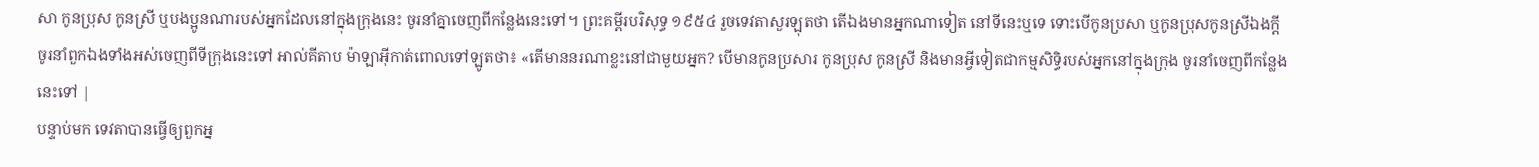សា កូនប្រុស កូនស្រី ឬបងប្អូនណារបស់អ្នកដែលនៅក្នុងក្រុងនេះ ចូរនាំគ្នាចេញពីកន្លែងនេះទៅ។ ព្រះគម្ពីរបរិសុទ្ធ ១៩៥៤ រួចទេវតាសួរឡុតថា តើឯងមានអ្នកណាទៀត នៅទីនេះឬទេ ទោះបើកូនប្រសា ឬកូនប្រុសកូនស្រីឯងក្តី ចូរនាំពួកឯងទាំងអស់ចេញពីទីក្រុងនេះទៅ អាល់គីតាប ម៉ាឡាអ៊ីកាត់ពោលទៅឡូតថា៖ «តើមាននរណាខ្លះនៅជាមួយអ្នក? បើមានកូនប្រសារ កូនប្រុស កូនស្រី និងមានអ្វីទៀតជាកម្មសិទ្ធិរបស់អ្នកនៅក្នុងក្រុង ចូរនាំចេញពីកន្លែងនេះទៅ |
បន្ទាប់មក ទេវតាបានធ្វើឲ្យពួកអ្ន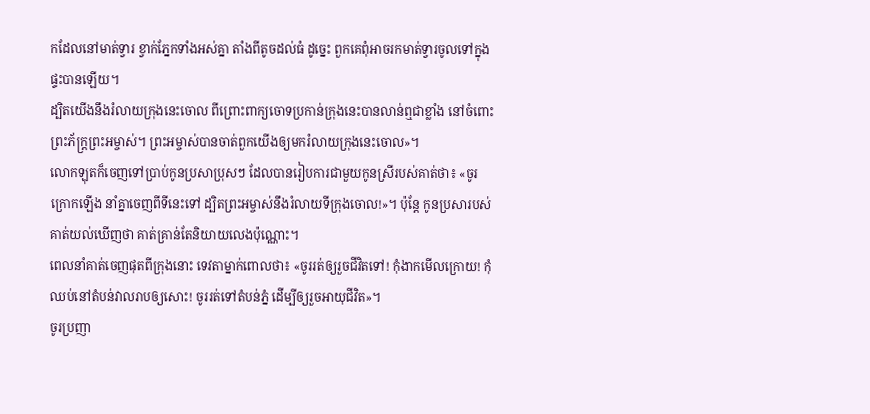កដែលនៅមាត់ទ្វារ ខ្វាក់ភ្នែកទាំងអស់គ្នា តាំងពីតូចដល់ធំ ដូច្នេះ ពួកគេពុំអាចរកមាត់ទ្វារចូលទៅក្នុងផ្ទះបានឡើយ។
ដ្បិតយើងនឹងរំលាយក្រុងនេះចោល ពីព្រោះពាក្យចោទប្រកាន់ក្រុងនេះបានលាន់ឮជាខ្លាំង នៅចំពោះព្រះភ័ក្ត្រព្រះអម្ចាស់។ ព្រះអម្ចាស់បានចាត់ពួកយើងឲ្យមករំលាយក្រុងនេះចោល»។
លោកឡុតក៏ចេញទៅប្រាប់កូនប្រសាប្រុសៗ ដែលបានរៀបការជាមួយកូនស្រីរបស់គាត់ថា៖ «ចូរក្រោកឡើង នាំគ្នាចេញពីទីនេះទៅ ដ្បិតព្រះអម្ចាស់នឹងរំលាយទីក្រុងចោល!»។ ប៉ុន្តែ កូនប្រសារបស់គាត់យល់ឃើញថា គាត់គ្រាន់តែនិយាយលេងប៉ុណ្ណោះ។
ពេលនាំគាត់ចេញផុតពីក្រុងនោះ ទេវតាម្នាក់ពោលថា៖ «ចូររត់ឲ្យរួចជីវិតទៅ! កុំងាកមើលក្រោយ! កុំឈប់នៅតំបន់វាលរាបឲ្យសោះ! ចូររត់ទៅតំបន់ភ្នំ ដើម្បីឲ្យរួចអាយុជីវិត»។
ចូរប្រញា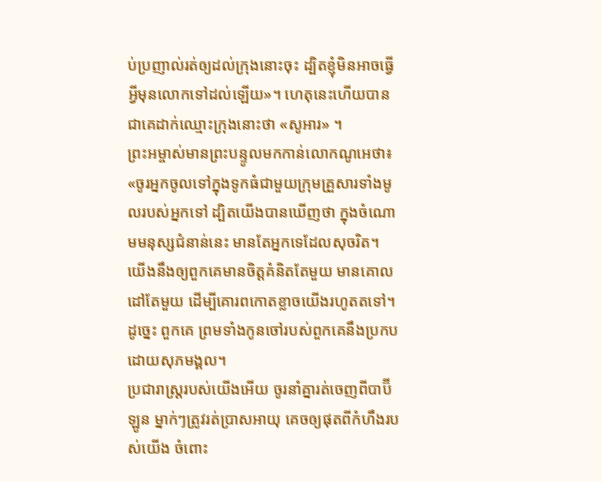ប់ប្រញាល់រត់ឲ្យដល់ក្រុងនោះចុះ ដ្បិតខ្ញុំមិនអាចធ្វើអ្វីមុនលោកទៅដល់ឡើយ»។ ហេតុនេះហើយបានជាគេដាក់ឈ្មោះក្រុងនោះថា «សូអារ» ។
ព្រះអម្ចាស់មានព្រះបន្ទូលមកកាន់លោកណូអេថា៖ «ចូរអ្នកចូលទៅក្នុងទូកធំជាមួយក្រុមគ្រួសារទាំងមូលរបស់អ្នកទៅ ដ្បិតយើងបានឃើញថា ក្នុងចំណោមមនុស្សជំនាន់នេះ មានតែអ្នកទេដែលសុចរិត។
យើងនឹងឲ្យពួកគេមានចិត្តគំនិតតែមួយ មានគោលដៅតែមួយ ដើម្បីគោរពកោតខ្លាចយើងរហូតតទៅ។ ដូច្នេះ ពួកគេ ព្រមទាំងកូនចៅរបស់ពួកគេនឹងប្រកបដោយសុភមង្គល។
ប្រជារាស្ត្ររបស់យើងអើយ ចូរនាំគ្នារត់ចេញពីបាប៊ីឡូន ម្នាក់ៗត្រូវរត់ប្រាសអាយុ គេចឲ្យផុតពីកំហឹងរបស់យើង ចំពោះ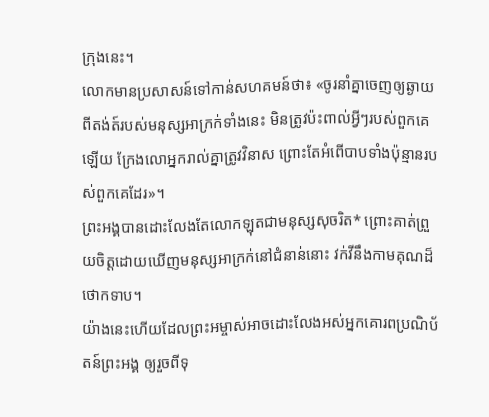ក្រុងនេះ។
លោកមានប្រសាសន៍ទៅកាន់សហគមន៍ថា៖ «ចូរនាំគ្នាចេញឲ្យឆ្ងាយពីតង់ត៍របស់មនុស្សអាក្រក់ទាំងនេះ មិនត្រូវប៉ះពាល់អ្វីៗរបស់ពួកគេឡើយ ក្រែងលោអ្នករាល់គ្នាត្រូវវិនាស ព្រោះតែអំពើបាបទាំងប៉ុន្មានរបស់ពួកគេដែរ»។
ព្រះអង្គបានដោះលែងតែលោកឡុតជាមនុស្សសុចរិត* ព្រោះគាត់ព្រួយចិត្តដោយឃើញមនុស្សអាក្រក់នៅជំនាន់នោះ វក់វីនឹងកាមគុណដ៏ថោកទាប។
យ៉ាងនេះហើយដែលព្រះអម្ចាស់អាចដោះលែងអស់អ្នកគោរពប្រណិប័តន៍ព្រះអង្គ ឲ្យរួចពីទុ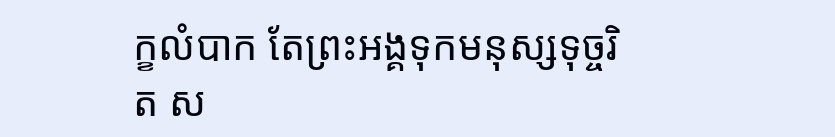ក្ខលំបាក តែព្រះអង្គទុកមនុស្សទុច្ចរិត ស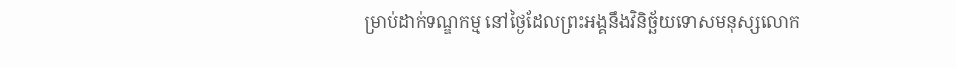ម្រាប់ដាក់ទណ្ឌកម្ម នៅថ្ងៃដែលព្រះអង្គនឹងវិនិច្ឆ័យទោសមនុស្សលោក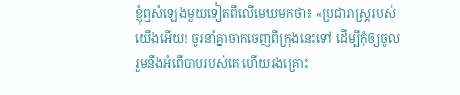ខ្ញុំឮសំឡេងមួយទៀតពីលើមេឃមកថា៖ «ប្រជារាស្ត្ររបស់យើងអើយ! ចូរនាំគ្នាចាកចេញពីក្រុងនេះទៅ ដើម្បីកុំឲ្យចូលរួមនឹងអំពើបាបរបស់គេ ហើយរងគ្រោះ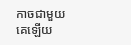កាចជាមួយគេឡើយ